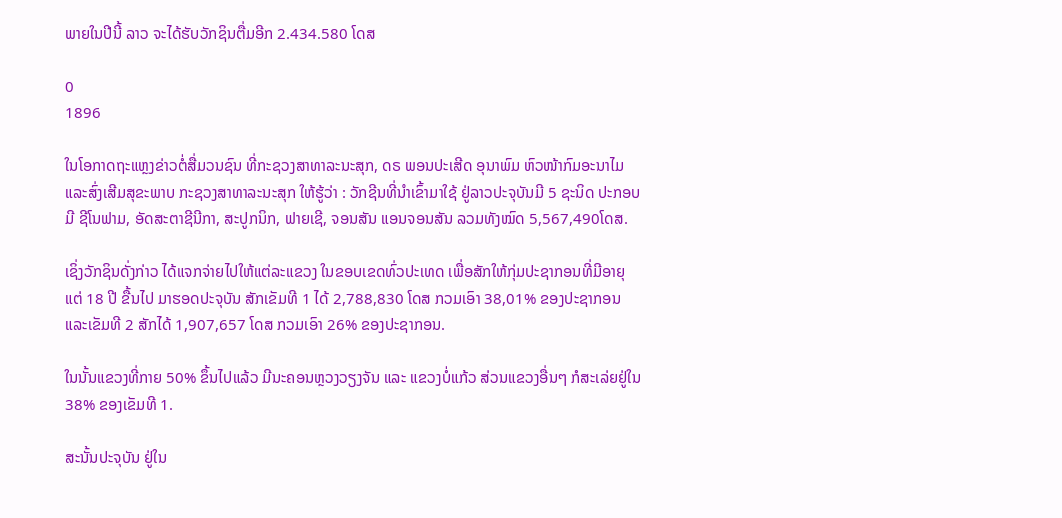ພາຍໃນປີນີ້ ລາວ ຈະໄດ້ຮັບວັກຊິນຕື່ມອີກ 2.434.580 ໂດສ

0
1896

ໃນໂອກາດຖະແຫຼງຂ່າວຕໍ່ສື່ມວນຊົນ ທີ່ກະຊວງສາທາລະນະສຸກ, ດຣ ພອນປະເສີດ ອຸນາພົມ ຫົວໜ້າກົມອະນາໄມ ແລະສົ່ງເສີມສຸຂະພາບ ກະຊວງສາທາລະນະສຸກ ໃຫ້ຮູ້ວ່າ : ວັກຊີນທີ່ນຳເຂົ້າມາໃຊ້ ຢູ່ລາວປະຈຸບັນມີ 5 ຊະນິດ ປະກອບມີ ຊີໂນຟາມ, ອັດສະຕາຊີນີກາ, ສະປູກນິກ, ຟາຍເຊີ, ຈອນສັນ ແອນຈອນສັນ ລວມທັງໝົດ 5,567,490ໂດສ.

ເຊິ່ງວັກຊິນດັ່ງກ່າວ ໄດ້ແຈກຈ່າຍໄປໃຫ້ແຕ່ລະແຂວງ ໃນຂອບເຂດທົ່ວປະເທດ ເພື່ອສັກໃຫ້ກຸ່ມປະຊາກອນທີ່ມີອາຍຸ ແຕ່ 18 ປີ ຂື້ນໄປ ມາຮອດປະຈຸບັນ ສັກເຂັມທີ 1 ໄດ້ 2,788,830 ໂດສ ກວມເອົາ 38,01% ຂອງປະຊາກອນ ແລະເຂັມທີ 2 ສັກໄດ້ 1,907,657 ໂດສ ກວມເອົາ 26% ຂອງປະຊາກອນ.

ໃນນັ້ນແຂວງທີ່ກາຍ 50% ຂຶ້ນໄປແລ້ວ ມີນະຄອນຫຼວງວຽງຈັນ ແລະ ແຂວງບໍ່ແກ້ວ ສ່ວນແຂວງອື່ນໆ ກໍສະເລ່ຍຢູ່ໃນ 38% ຂອງເຂັມທີ 1.

ສະນັ້ນປະຈຸບັນ ຢູ່ໃນ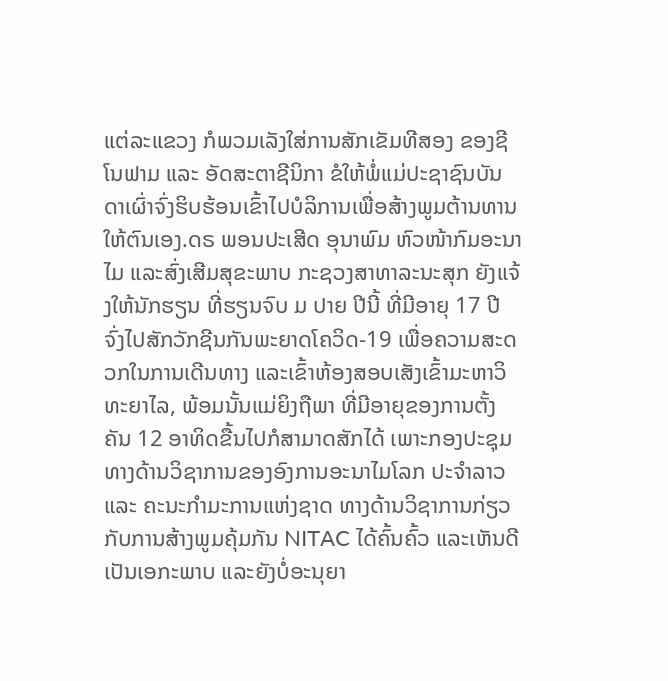ແຕ່ລະແຂວງ ກໍພວມເລັງໃສ່ການສັກເຂັມທີສອງ ຂອງຊີໂນຟາມ ແລະ ອັດສະຕາຊີນິກາ ຂໍໃຫ້ພໍ່ແມ່ປະຊາຊົນບັນດາເຜົ່າຈົ່ງຮິບຮ້ອນເຂົ້າໄປບໍລິການເພື່ອສ້າງພູມຕ້ານທານໃຫ້ຕົນເອງ.ດຣ ພອນປະເສີດ ອຸນາພົມ ຫົວໜ້າກົມອະນາໄມ ແລະສົ່ງເສີມສຸຂະພາບ ກະຊວງສາທາລະນະສຸກ ຍັງແຈ້ງໃຫ້ນັກຮຽນ ທີ່ຮຽນຈົບ ມ ປາຍ ປີນີ້ ທີ່ມີອາຍຸ 17 ປີ ຈົ່ງໄປສັກວັກຊີນກັນພະຍາດໂຄວິດ-19 ເພື່ອຄວາມສະດວກໃນການເດີນທາງ ແລະເຂົ້າຫ້ອງສອບເສັງເຂົ້າມະຫາວິທະຍາໄລ, ພ້ອມນັ້ນແມ່ຍິງຖືພາ ທີ່ມີອາຍຸຂອງການຕັ້ງຄັນ 12 ອາທິດຂື້ນໄປກໍສາມາດສັກໄດ້ ເພາະກອງປະຊຸມທາງດ້ານວິຊາການຂອງອົງການອະນາໄມໂລກ ປະຈຳລາວ ແລະ ຄະນະກຳມະການແຫ່ງຊາດ ທາງດ້ານວິຊາການກ່ຽວກັບການສ້າງພູມຄຸ້ມກັນ NITAC ໄດ້ຄົ້ນຄົ້ວ ແລະເຫັນດີເປັນເອກະພາບ ແລະຍັງບໍ່ອະນຸຍາ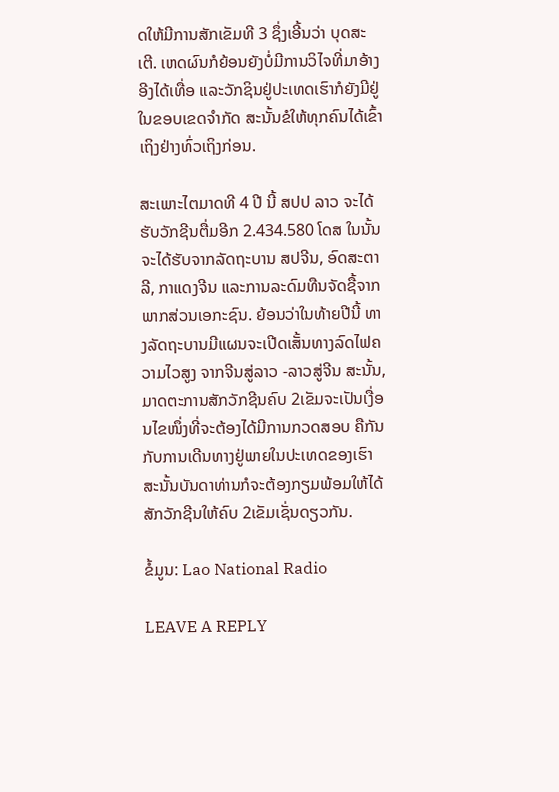ດໃຫ້ມີການສັກເຂັມທີ 3 ຊຶ່ງເອີ້ນວ່າ ບຸດສະເຕີ. ເຫດຜົນກໍຍ້ອນຍັງບໍ່ມີການວິໄຈທີ່ມາອ້າງອີງໄດ້ເທື່ອ ແລະວັກຊິນຢູ່ປະເທດເຮົາກໍຍັງມີຢູ່ໃນຂອບເຂດຈຳກັດ ສະນັ້ນຂໍໃຫ້ທຸກຄົນໄດ້ເຂົ້າເຖິງຢ່າງທົ່ວເຖິງກ່ອນ.

ສະເພາະໄຕມາດທີ 4 ປີ ນີ້ ສປປ ລາວ ຈະໄດ້ຮັບວັກຊີນຕື່ມອີກ 2.434.580 ໂດສ ໃນນັ້ນຈະໄດ້ຮັບຈາກລັດຖະບານ ສປຈີນ, ອົດສະຕາລີ, ກາແດງຈີນ ແລະການລະດົມທືນຈັດຊື້ຈາກພາກສ່ວນເອກະຊົນ. ຍ້ອນວ່າໃນທ້າຍປີນີ້ ທາງລັດຖະບານມີແຜນຈະເປີດເສັ້ນທາງລົດໄຟຄວາມໄວສູງ ຈາກຈີນສູ່ລາວ -ລາວສູ່ຈີນ ສະນັ້ນ, ມາດຕະການສັກວັກຊີນຄົບ 2ເຂັມຈະເປັນເງື່ອນໄຂໜຶ່ງທີ່ຈະຕ້ອງໄດ້ມີການກວດສອບ ຄືກັນກັບການເດີນທາງຢູ່ພາຍໃນປະເທດຂອງເຮົາ ສະນັ້ນບັນດາທ່ານກໍຈະຕ້ອງກຽມພ້ອມໃຫ້ໄດ້ສັກວັກຊີນໃຫ້ຄົບ 2ເຂັມເຊັ່ນດຽວກັນ.

ຂໍ້ມູນ: Lao National Radio

LEAVE A REPLY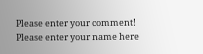Please enter your comment!
Please enter your name here